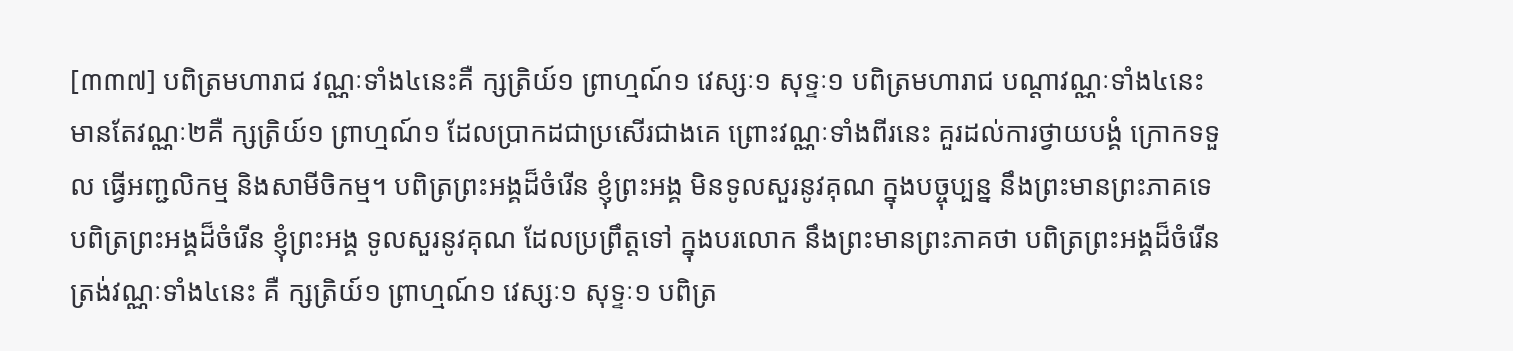[៣៣៧] បពិត្រមហារាជ វណ្ណៈទាំង៤នេះគឺ ក្សត្រិយ៍១ ព្រាហ្មណ៍១ វេស្សៈ១ សុទ្ទៈ១ បពិត្រមហារាជ បណ្តាវណ្ណៈទាំង៤នេះ មានតែវណ្ណៈ២គឺ ក្សត្រិយ៍១ ព្រាហ្មណ៍១ ដែលប្រាកដជាប្រសើរជាងគេ ព្រោះវណ្ណៈទាំងពីរនេះ គួរដល់ការថ្វាយបង្គំ ក្រោកទទួល ធ្វើអញ្ជលិកម្ម និងសាមីចិកម្ម។ បពិត្រព្រះអង្គដ៏ចំរើន ខ្ញុំព្រះអង្គ មិនទូលសួរនូវគុណ ក្នុងបច្ចុប្បន្ន នឹងព្រះមានព្រះភាគទេ បពិត្រព្រះអង្គដ៏ចំរើន ខ្ញុំព្រះអង្គ ទូលសួរនូវគុណ ដែលប្រព្រឹត្តទៅ ក្នុងបរលោក នឹងព្រះមានព្រះភាគថា បពិត្រព្រះអង្គដ៏ចំរើន ត្រង់វណ្ណៈទាំង៤នេះ គឺ ក្សត្រិយ៍១ ព្រាហ្មណ៍១ វេស្សៈ១ សុទ្ទៈ១ បពិត្រ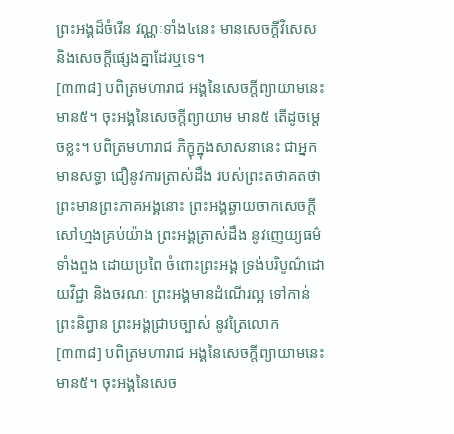ព្រះអង្គដ៏ចំរើន វណ្ណៈទាំង៤នេះ មានសេចក្តីវិសេស និងសេចក្តីផ្សេងគ្នាដែរឬទេ។
[៣៣៨] បពិត្រមហារាជ អង្គនៃសេចក្តីព្យាយាមនេះ មាន៥។ ចុះអង្គនៃសេចក្តីព្យាយាម មាន៥ តើដូចម្តេចខ្លះ។ បពិត្រមហារាជ ភិក្ខុក្នុងសាសនានេះ ជាអ្នកមានសទ្ធា ជឿនូវការត្រាស់ដឹង របស់ព្រះតថាគតថា ព្រះមានព្រះភាគអង្គនោះ ព្រះអង្គឆ្ងាយចាកសេចក្តីសៅហ្មងគ្រប់យ៉ាង ព្រះអង្គត្រាស់ដឹង នូវញេយ្យធម៌ទាំងពួង ដោយប្រពៃ ចំពោះព្រះអង្គ ទ្រង់បរិបូណ៌ដោយវិជ្ជា និងចរណៈ ព្រះអង្គមានដំណើរល្អ ទៅកាន់ព្រះនិព្វាន ព្រះអង្គជ្រាបច្បាស់ នូវត្រៃលោក
[៣៣៨] បពិត្រមហារាជ អង្គនៃសេចក្តីព្យាយាមនេះ មាន៥។ ចុះអង្គនៃសេច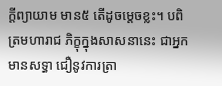ក្តីព្យាយាម មាន៥ តើដូចម្តេចខ្លះ។ បពិត្រមហារាជ ភិក្ខុក្នុងសាសនានេះ ជាអ្នកមានសទ្ធា ជឿនូវការត្រា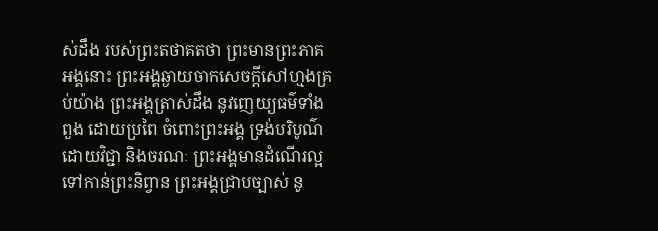ស់ដឹង របស់ព្រះតថាគតថា ព្រះមានព្រះភាគអង្គនោះ ព្រះអង្គឆ្ងាយចាកសេចក្តីសៅហ្មងគ្រប់យ៉ាង ព្រះអង្គត្រាស់ដឹង នូវញេយ្យធម៌ទាំងពួង ដោយប្រពៃ ចំពោះព្រះអង្គ ទ្រង់បរិបូណ៌ដោយវិជ្ជា និងចរណៈ ព្រះអង្គមានដំណើរល្អ ទៅកាន់ព្រះនិព្វាន ព្រះអង្គជ្រាបច្បាស់ នូ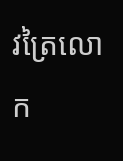វត្រៃលោក